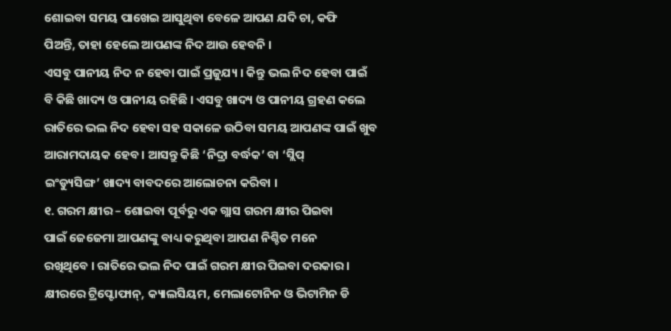ଶୋଇବା ସମୟ ପାଖେଇ ଆସୁଥିବା ବେଳେ ଆପଣ ଯଦି ଚା, କଫି
ପିଅନ୍ତି, ତାହା ହେଲେ ଆପଣଙ୍କ ନିଦ ଆଉ ହେବନି ।
ଏସବୁ ପାନୀୟ ନିଦ ନ ହେବା ପାଇଁ ପ୍ରଜୁଯ୍ୟ । କିନ୍ତୁ ଭଲ ନିଦ ହେବା ପାଇଁ
ବି କିଛି ଖାଦ୍ୟ ଓ ପାନୀୟ ରହିଛି । ଏସବୁ ଖାଦ୍ୟ ଓ ପାନୀୟ ଗ୍ରହଣ କଲେ
ରାତିରେ ଭଲ ନିଦ ହେବା ସହ ସକାଳେ ଉଠିବା ସମୟ ଆପଣଙ୍କ ପାଇଁ ଖୁବ
ଆରାମଦାୟକ ହେବ । ଆସନ୍ତୁ କିଛି ‘ନିଦ୍ରା ବର୍ଦ୍ଧକ’ ବା ‘ସ୍ଲିପ୍
ଇଂଡ୍ୟୁସିଙ୍ଗ’ ଖାଦ୍ୟ ବାବଦରେ ଆଲୋଚନା କରିବା ।
୧. ଗରମ କ୍ଷୀର – ଶୋଇବା ପୂର୍ବରୁ ଏକ ଗ୍ଲାସ ଗରମ କ୍ଷୀର ପିଇବା
ପାଇଁ ଜେଜେମା ଆପଣଙ୍କୁ ବାଧ୍ୟ କରୁଥିବା ଆପଣ ନିଶ୍ଚିତ ମନେ
ରଖିଥିବେ । ରାତିରେ ଭଲ ନିଦ ପାଇଁ ଗରମ କ୍ଷୀର ପିଇବା ଦରକାର ।
କ୍ଷୀରରେ ଟ୍ରିପ୍ଟୋଫାନ୍, କ୍ୟାଲସିୟମ, ମେଲାଟୋନିନ ଓ ଭିଟାମିନ ଡି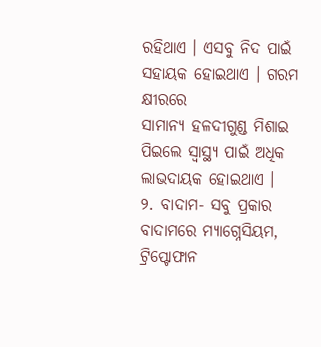ରହିଥାଏ । ଏସବୁ ନିଦ ପାଇଁ ସହାୟକ ହୋଇଥାଏ । ଗରମ କ୍ଷୀରରେ
ସାମାନ୍ୟ ହଳଦୀଗୁଣ୍ଡ ମିଶାଇ ପିଇଲେ ସ୍ୱାସ୍ଥ୍ୟ ପାଇଁ ଅଧିକ ଲାଭଦାୟକ ହୋଇଥାଏ ।
୨. ବାଦାମ- ସବୁ ପ୍ରକାର ବାଦାମରେ ମ୍ୟାଗ୍ନେସିୟମ, ଟ୍ରିପ୍ଟୋଫାନ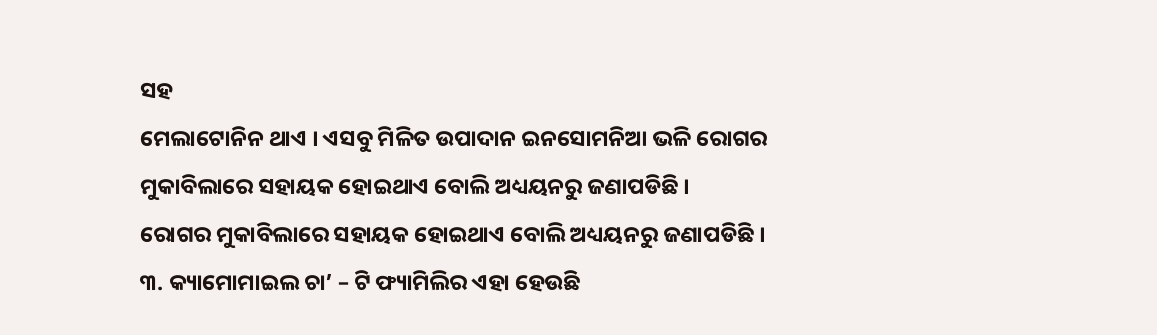ସହ
ମେଲାଟୋନିନ ଥାଏ । ଏସବୁ ମିଳିତ ଉପାଦାନ ଇନସୋମନିଆ ଭଳି ରୋଗର
ମୁକାବିଲାରେ ସହାୟକ ହୋଇଥାଏ ବୋଲି ଅଧ୍ୟୟନରୁ ଜଣାପଡିଛି ।
ରୋଗର ମୁକାବିଲାରେ ସହାୟକ ହୋଇଥାଏ ବୋଲି ଅଧ୍ୟୟନରୁ ଜଣାପଡିଛି ।
୩. କ୍ୟାମୋମାଇଲ ଚା’ – ଟି ଫ୍ୟାମିଲିର ଏହା ହେଉଛି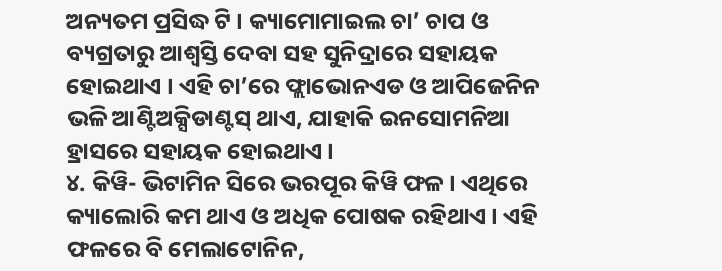ଅନ୍ୟତମ ପ୍ରସିଦ୍ଧ ଟି । କ୍ୟାମୋମାଇଲ ଚା’ ଚାପ ଓ ବ୍ୟଗ୍ରତାରୁ ଆଶ୍ୱସ୍ତି ଦେବା ସହ ସୁନିଦ୍ରାରେ ସହାୟକ ହୋଇଥାଏ । ଏହି ଚା’ରେ ଫ୍ଲାଭୋନଏଡ ଓ ଆପିଜେନିନ ଭଳି ଆଣ୍ଟିଅକ୍ସିଡାଣ୍ଟସ୍ ଥାଏ, ଯାହାକି ଇନସୋମନିଆ ହ୍ରାସରେ ସହାୟକ ହୋଇଥାଏ ।
୪. କିୱି- ଭିଟାମିନ ସିରେ ଭରପୂର କିୱି ଫଳ । ଏଥିରେ କ୍ୟାଲୋରି କମ ଥାଏ ଓ ଅଧିକ ପୋଷକ ରହିଥାଏ । ଏହି ଫଳରେ ବି ମେଲାଟୋନିନ,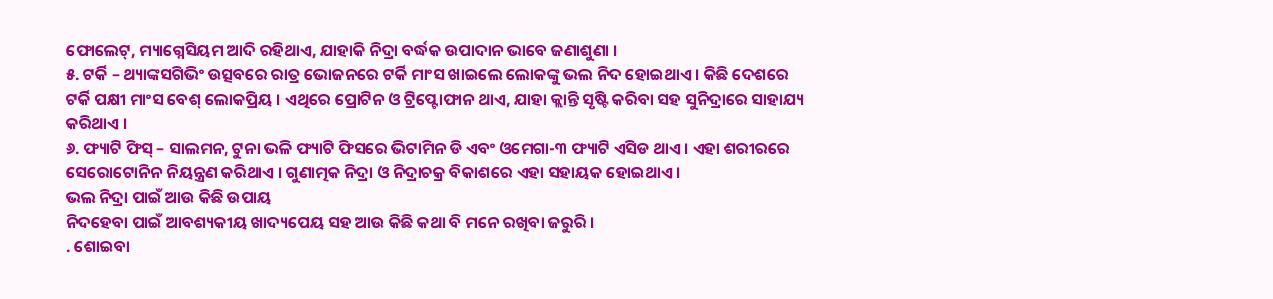ଫୋଲେଟ୍, ମ୍ୟାଗ୍ନେସିୟମ ଆଦି ରହିଥାଏ, ଯାହାକି ନିଦ୍ରା ବର୍ଦ୍ଧକ ଉପାଦାନ ଭାବେ ଜଣାଶୁଣା ।
୫. ଟର୍କି – ଥ୍ୟାଙ୍କସଗିଭିଂ ଉତ୍ସବରେ ରାତ୍ର ଭୋଜନରେ ଟର୍କି ମାଂସ ଖାଇଲେ ଲୋକଙ୍କୁ ଭଲ ନିଦ ହୋଇଥାଏ । କିଛି ଦେଶରେ ଟର୍କି ପକ୍ଷୀ ମାଂସ ବେଶ୍ ଲୋକପ୍ରିୟ । ଏଥିରେ ପ୍ରୋଟିନ ଓ ଟ୍ରିପ୍ଟୋଫାନ ଥାଏ, ଯାହା କ୍ଲାନ୍ତି ସୃଷ୍ଟି କରିବା ସହ ସୁନିଦ୍ରାରେ ସାହାଯ୍ୟ କରିଥାଏ ।
୬. ଫ୍ୟାଟି ଫିସ୍ – ସାଲମନ, ଟୁନା ଭଳି ଫ୍ୟାଟି ଫିସରେ ଭିଟାମିନ ଡି ଏବଂ ଓମେଗା-୩ ଫ୍ୟାଟି ଏସିଡ ଥାଏ । ଏହା ଶରୀରରେ ସେରୋଟୋନିନ ନିୟନ୍ତ୍ରଣ କରିଥାଏ । ଗୁଣାତ୍ମକ ନିଦ୍ରା ଓ ନିଦ୍ରାଚକ୍ର ବିକାଶରେ ଏହା ସହାୟକ ହୋଇଥାଏ ।
ଭଲ ନିଦ୍ରା ପାଇଁ ଆଉ କିଛି ଉପାୟ
ନିଦହେବା ପାଇଁ ଆବଶ୍ୟକୀୟ ଖାଦ୍ୟପେୟ ସହ ଆଉ କିଛି କଥା ବି ମନେ ରଖିବା ଜରୁରି ।
. ଶୋଇବା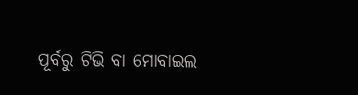ପୂର୍ବରୁ ଟିଭି ବା ମୋବାଇଲ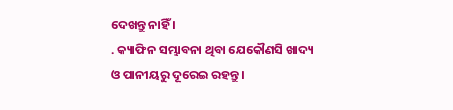ଦେଖନ୍ତୁ ନାହିଁ ।
. କ୍ୟାଫିନ ସମ୍ଭାବନା ଥିବା ଯେକୌଣସି ଖାଦ୍ୟ ଓ ପାନୀୟରୁ ଦୂରେଇ ରହନ୍ତୁ ।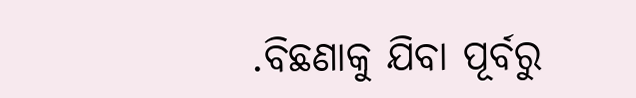.ବିଛଣାକୁ ଯିବା ପୂର୍ବରୁ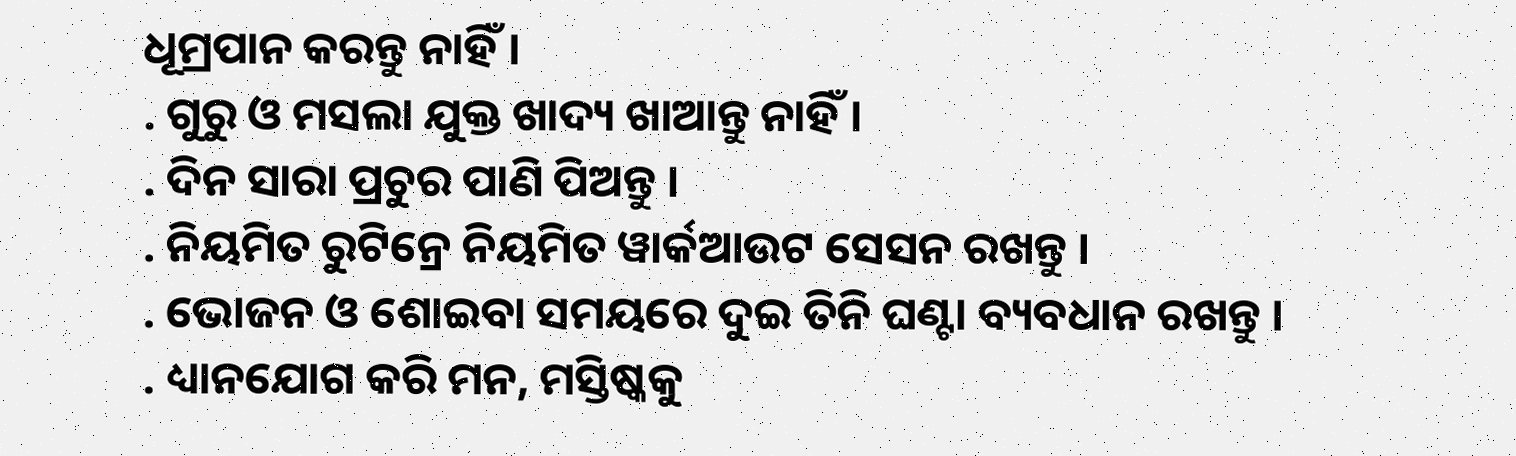ଧୂମ୍ରପାନ କରନ୍ତୁ ନାହିଁ ।
. ଗୁରୁ ଓ ମସଲା ଯୁକ୍ତ ଖାଦ୍ୟ ଖାଆନ୍ତୁ ନାହିଁ ।
. ଦିନ ସାରା ପ୍ରଚୁର ପାଣି ପିଅନ୍ତୁ ।
. ନିୟମିତ ରୁଟିନ୍ରେ ନିୟମିତ ୱାର୍କଆଉଟ ସେସନ ରଖନ୍ତୁ ।
. ଭୋଜନ ଓ ଶୋଇବା ସମୟରେ ଦୁଇ ତିନି ଘଣ୍ଟା ବ୍ୟବଧାନ ରଖନ୍ତୁ ।
. ଧ୍ୟାନଯୋଗ କରି ମନ, ମସ୍ତିଷ୍କକୁ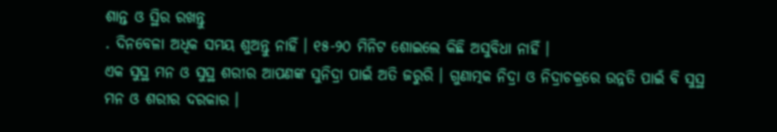ଶାନ୍ତ ଓ ସ୍ଥିର ରଖନ୍ତୁ
. ଦିନବେଳା ଅଧିକ ସମୟ ଶୁଅନ୍ତୁ ନାହିଁ । ୧୫-୨୦ ମିନିଟ ଶୋଇଲେ କିଛି ଅସୁବିଧା ନାହିଁ ।
ଏକ ସୁସ୍ଥ ମନ ଓ ସୁସ୍ଥ ଶରୀର ଆପଣଙ୍କ ସୁନିଦ୍ରା ପାଇଁ ଅତି ଜରୁରି । ଗୁଣାତ୍ମକ ନିଦ୍ରା ଓ ନିଦ୍ରାଚକ୍ରରେ ଉନ୍ନତି ପାଇଁ ବି ସୁସ୍ଥ ମନ ଓ ଶରୀର ଦରକାର ।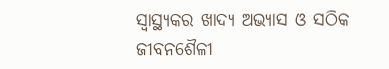ସ୍ୱାସ୍ଥ୍ୟକର ଖାଦ୍ୟ ଅଭ୍ୟାସ ଓ ସଠିକ ଜୀବନଶୈଳୀ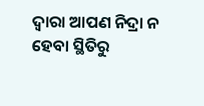ଦ୍ୱାରା ଆପଣ ନିଦ୍ରା ନ ହେବା ସ୍ଥିତିରୁ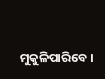ମୁକୁଳିପାରିବେ ।